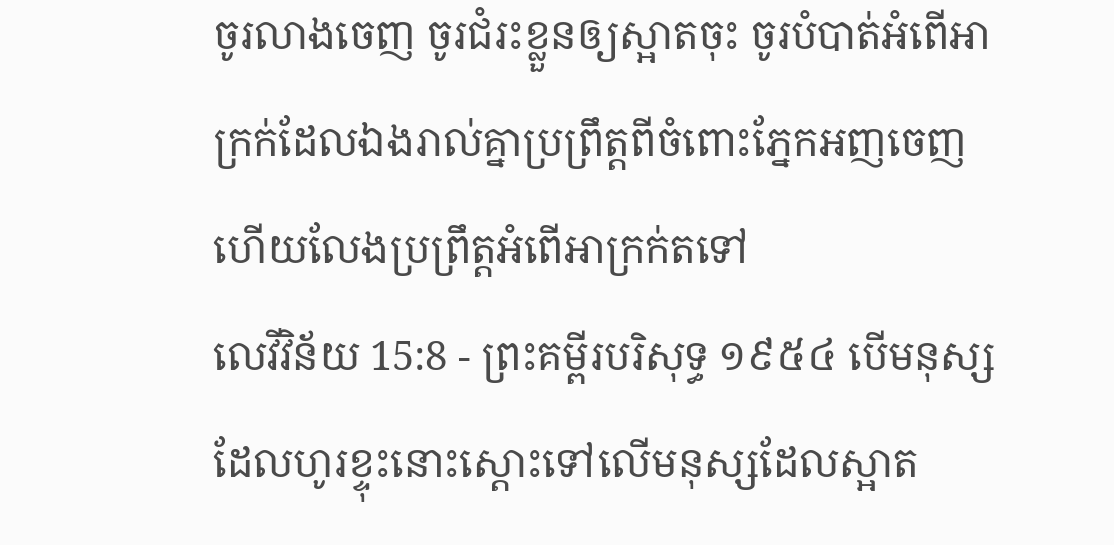ចូរលាងចេញ ចូរជំរះខ្លួនឲ្យស្អាតចុះ ចូរបំបាត់អំពើអាក្រក់ដែលឯងរាល់គ្នាប្រព្រឹត្តពីចំពោះភ្នែកអញចេញ ហើយលែងប្រព្រឹត្តអំពើអាក្រក់តទៅ
លេវីវិន័យ 15:8 - ព្រះគម្ពីរបរិសុទ្ធ ១៩៥៤ បើមនុស្សដែលហូរខ្ទុះនោះស្តោះទៅលើមនុស្សដែលស្អាត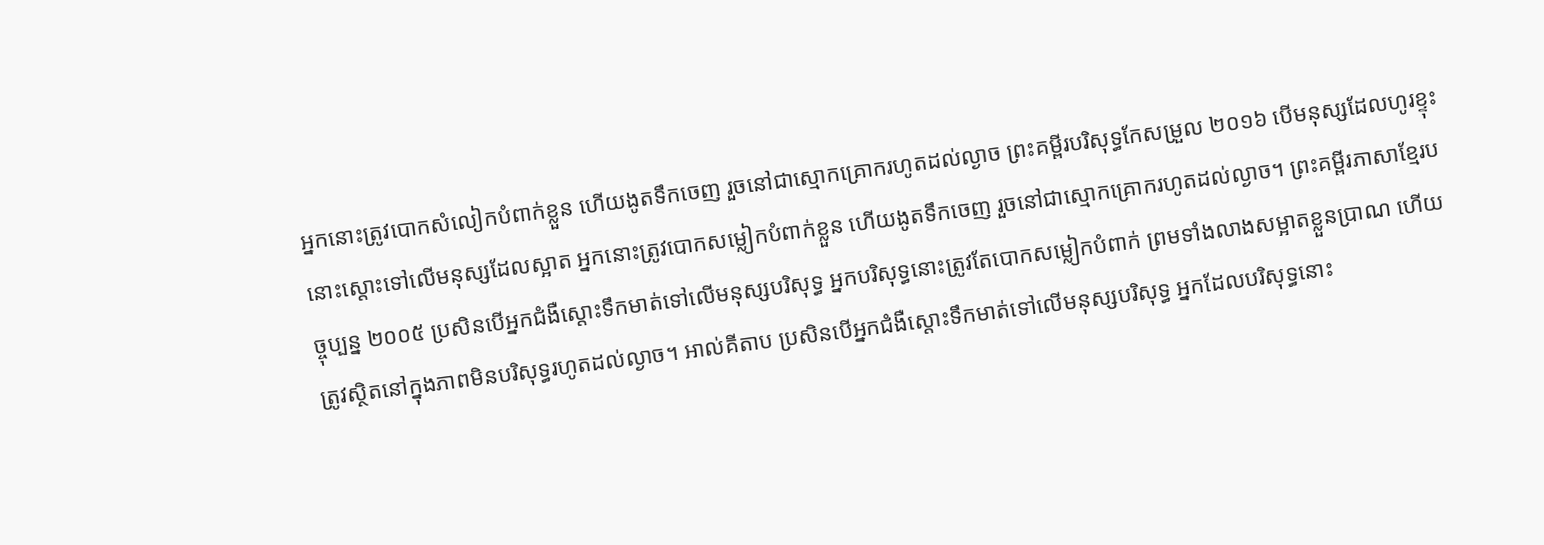អ្នកនោះត្រូវបោកសំលៀកបំពាក់ខ្លួន ហើយងូតទឹកចេញ រួចនៅជាស្មោកគ្រោករហូតដល់ល្ងាច ព្រះគម្ពីរបរិសុទ្ធកែសម្រួល ២០១៦ បើមនុស្សដែលហូរខ្ទុះនោះស្តោះទៅលើមនុស្សដែលស្អាត អ្នកនោះត្រូវបោកសម្លៀកបំពាក់ខ្លួន ហើយងូតទឹកចេញ រួចនៅជាស្មោកគ្រោករហូតដល់ល្ងាច។ ព្រះគម្ពីរភាសាខ្មែរបច្ចុប្បន្ន ២០០៥ ប្រសិនបើអ្នកជំងឺស្ដោះទឹកមាត់ទៅលើមនុស្សបរិសុទ្ធ អ្នកបរិសុទ្ធនោះត្រូវតែបោកសម្លៀកបំពាក់ ព្រមទាំងលាងសម្អាតខ្លួនប្រាណ ហើយត្រូវស្ថិតនៅក្នុងភាពមិនបរិសុទ្ធរហូតដល់ល្ងាច។ អាល់គីតាប ប្រសិនបើអ្នកជំងឺស្តោះទឹកមាត់ទៅលើមនុស្សបរិសុទ្ធ អ្នកដែលបរិសុទ្ធនោះ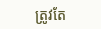ត្រូវតែ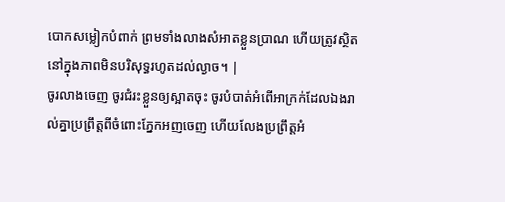បោកសម្លៀកបំពាក់ ព្រមទាំងលាងសំអាតខ្លួនប្រាណ ហើយត្រូវស្ថិតនៅក្នុងភាពមិនបរិសុទ្ធរហូតដល់ល្ងាច។ |
ចូរលាងចេញ ចូរជំរះខ្លួនឲ្យស្អាតចុះ ចូរបំបាត់អំពើអាក្រក់ដែលឯងរាល់គ្នាប្រព្រឹត្តពីចំពោះភ្នែកអញចេញ ហើយលែងប្រព្រឹត្តអំ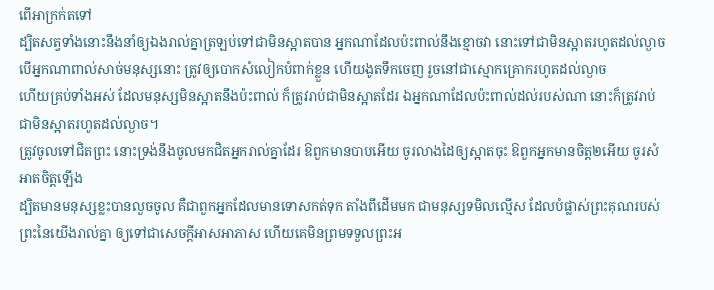ពើអាក្រក់តទៅ
ដ្បិតសត្វទាំងនោះនឹងនាំឲ្យឯងរាល់គ្នាត្រឡប់ទៅជាមិនស្អាតបាន អ្នកណាដែលប៉ះពាល់នឹងខ្មោចវា នោះទៅជាមិនស្អាតរហូតដល់ល្ងាច
បើអ្នកណាពាល់សាច់មនុស្សនោះ ត្រូវឲ្យបោកសំលៀកបំពាក់ខ្លួន ហើយងូតទឹកចេញ រួចនៅជាស្មោកគ្រោករហូតដល់ល្ងាច
ហើយគ្រប់ទាំងអស់ ដែលមនុស្សមិនស្អាតនឹងប៉ះពាល់ ក៏ត្រូវរាប់ជាមិនស្អាតដែរ ឯអ្នកណាដែលប៉ះពាល់ដល់របស់ណា នោះក៏ត្រូវរាប់ជាមិនស្អាតរហូតដល់ល្ងាច។
ត្រូវចូលទៅជិតព្រះ នោះទ្រង់នឹងចូលមកជិតអ្នករាល់គ្នាដែរ ឱពួកមានបាបអើយ ចូរលាងដៃឲ្យស្អាតចុះ ឱពួកអ្នកមានចិត្ត២អើយ ចូរសំអាតចិត្តឡើង
ដ្បិតមានមនុស្សខ្លះបានលួចចូល គឺជាពួកអ្នកដែលមានទោសកត់ទុក តាំងពីដើមមក ជាមនុស្សទមិលល្មើស ដែលបំផ្លាស់ព្រះគុណរបស់ព្រះនៃយើងរាល់គ្នា ឲ្យទៅជាសេចក្ដីអាសអាភាស ហើយគេមិនព្រមទទួលព្រះអ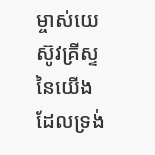ម្ចាស់យេស៊ូវគ្រីស្ទនៃយើង ដែលទ្រង់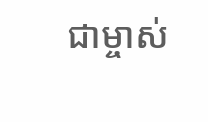ជាម្ចាស់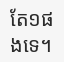តែ១ផងទេ។